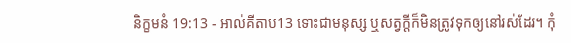និក្ខមនំ 19:13 - អាល់គីតាប13 ទោះជាមនុស្ស ឬសត្វក្តីក៏មិនត្រូវទុកឲ្យនៅរស់ដែរ។ កុំ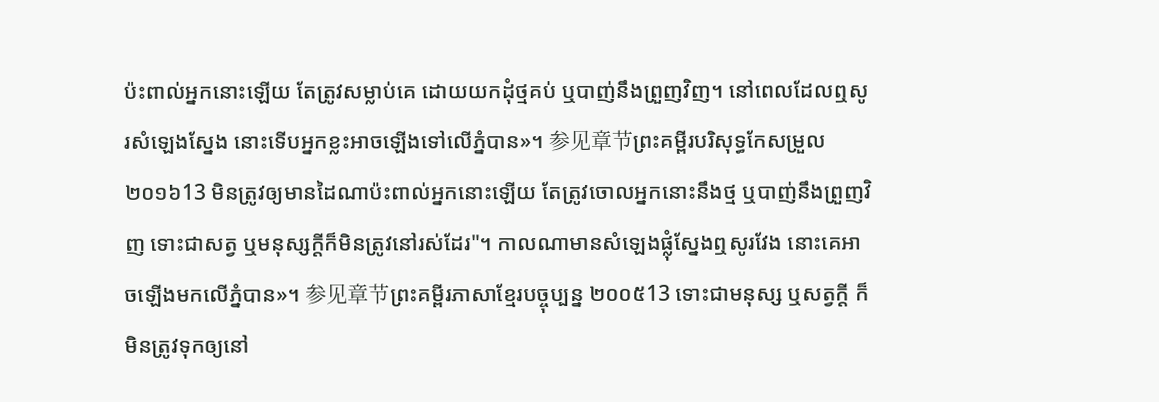ប៉ះពាល់អ្នកនោះឡើយ តែត្រូវសម្លាប់គេ ដោយយកដុំថ្មគប់ ឬបាញ់នឹងព្រួញវិញ។ នៅពេលដែលឮសូរសំឡេងស្នែង នោះទើបអ្នកខ្លះអាចឡើងទៅលើភ្នំបាន»។ 参见章节ព្រះគម្ពីរបរិសុទ្ធកែសម្រួល ២០១៦13 មិនត្រូវឲ្យមានដៃណាប៉ះពាល់អ្នកនោះឡើយ តែត្រូវចោលអ្នកនោះនឹងថ្ម ឬបាញ់នឹងព្រួញវិញ ទោះជាសត្វ ឬមនុស្សក្តីក៏មិនត្រូវនៅរស់ដែរ"។ កាលណាមានសំឡេងផ្លុំស្នែងឮសូរវែង នោះគេអាចឡើងមកលើភ្នំបាន»។ 参见章节ព្រះគម្ពីរភាសាខ្មែរបច្ចុប្បន្ន ២០០៥13 ទោះជាមនុស្ស ឬសត្វក្ដី ក៏មិនត្រូវទុកឲ្យនៅ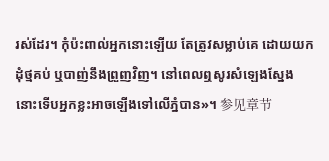រស់ដែរ។ កុំប៉ះពាល់អ្នកនោះឡើយ តែត្រូវសម្លាប់គេ ដោយយកដុំថ្មគប់ ឬបាញ់នឹងព្រួញវិញ។ នៅពេលឮសូរសំឡេងស្នែង នោះទើបអ្នកខ្លះអាចឡើងទៅលើភ្នំបាន»។ 参见章节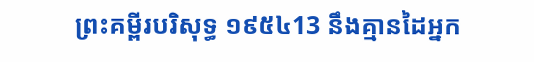ព្រះគម្ពីរបរិសុទ្ធ ១៩៥៤13 នឹងគ្មានដៃអ្នក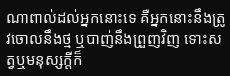ណាពាល់ដល់អ្នកនោះទេ គឺអ្នកនោះនឹងត្រូវចោលនឹងថ្ម ឬបាញ់នឹងព្រួញវិញ ទោះសត្វឬមនុស្សក្តីក៏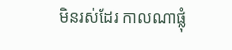មិនរស់ដែរ កាលណាផ្លុំ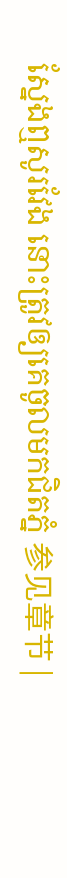ស្នែងឮសូរវែង នោះត្រូវឲ្យគេចូលមកជិតភ្នំ 参见章节 |